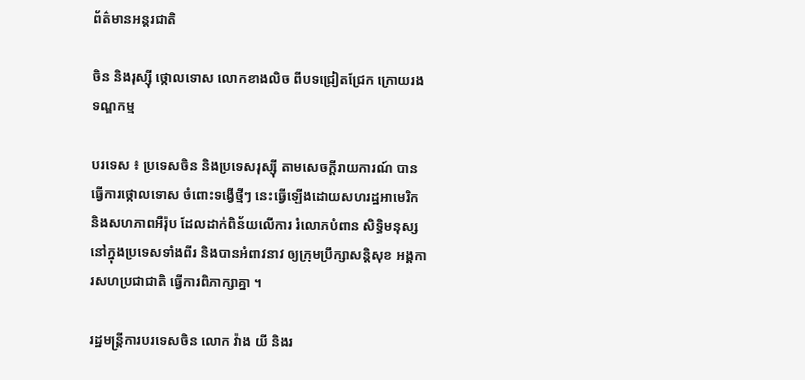ព័ត៌មានអន្តរជាតិ

ចិន និងរុស្ស៊ី ថ្កោលទោស លោកខាងលិច ពីបទជ្រៀតជ្រែក ក្រោយរងទណ្ឌកម្ម

បរទេស ៖ ប្រទេសចិន និងប្រទេសរុស្ស៊ី តាមសេចក្តីរាយការណ៍ បានធ្វើការថ្កោលទោស ចំពោះទង្វើថ្មីៗ នេះធ្វើឡើងដោយសហរដ្ឋអាមេរិក និងសហភាពអឺរ៉ុប ដែលដាក់ពិន័យលើការ រំលោភបំពាន សិទ្ធិមនុស្ស នៅក្នុងប្រទេសទាំងពីរ និងបានអំពាវនាវ ឲ្យក្រុមប្រឹក្សាសន្តិសុខ អង្គការសហប្រជាជាតិ ធ្វើការពិភាក្សាគ្នា ។

រដ្ឋមន្ត្រីការបរទេសចិន លោក វ៉ាង យី និងរ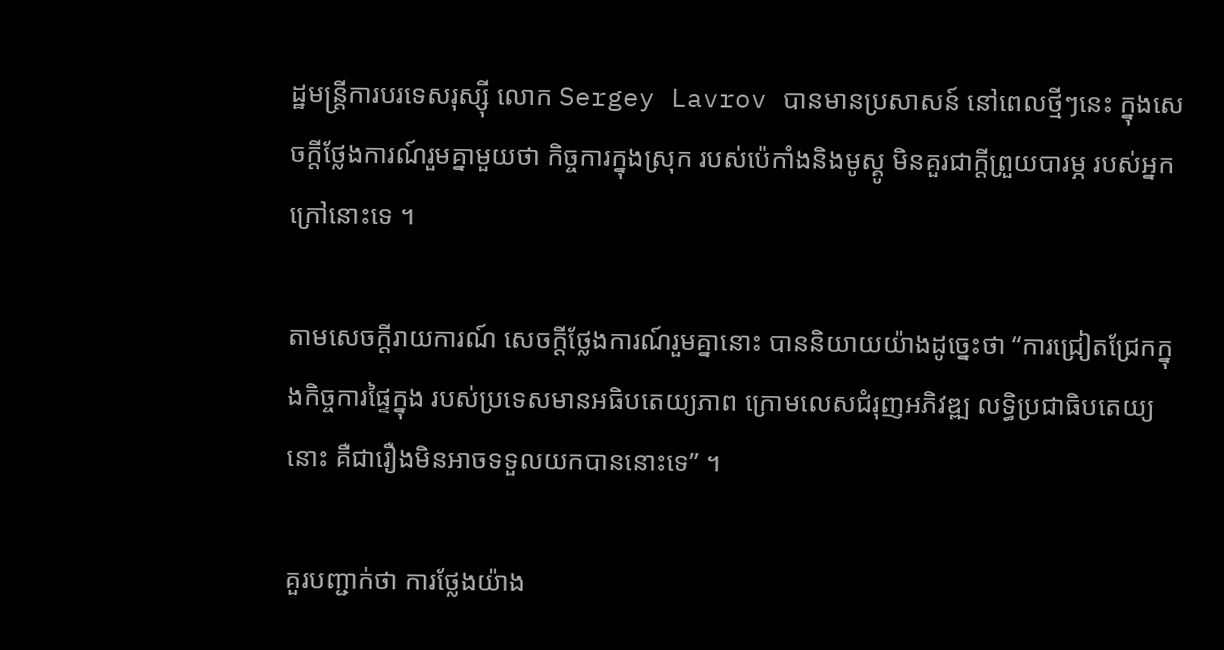ដ្ឋមន្ត្រីការបរទេសរុស្ស៊ី លោក Sergey Lavrov បានមានប្រសាសន៍ នៅពេលថ្មីៗនេះ ក្នុងសេចក្តីថ្លែងការណ៍រួមគ្នាមួយថា កិច្ចការក្នុងស្រុក របស់ប៉េកាំងនិងមូស្គូ មិនគួរជាក្តីព្រួយបារម្ភ របស់អ្នកក្រៅនោះទេ ។

តាមសេចក្តីរាយការណ៍ សេចក្តីថ្លែងការណ៍រួមគ្នានោះ បាននិយាយយ៉ាងដូច្នេះថា “ការជ្រៀតជ្រែកក្នុងកិច្ចការផ្ទៃក្នុង របស់ប្រទេសមានអធិបតេយ្យភាព ក្រោមលេសជំរុញអភិវឌ្ឍ លទ្ធិប្រជាធិបតេយ្យនោះ គឺជារឿងមិនអាចទទួលយកបាននោះទេ” ។

គួរបញ្ជាក់ថា ការថ្លែងយ៉ាង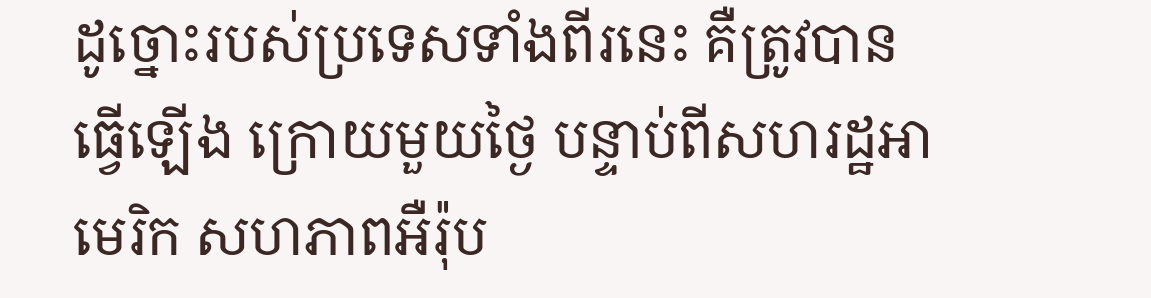ដូច្នោះរបស់ប្រទេសទាំងពីរនេះ គឺត្រូវបានធ្វើឡើង ក្រោយមួយថ្ងៃ បន្ទាប់ពីសហរដ្ឋអាមេរិក សហភាពអឺរ៉ុប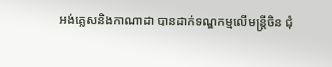អង់គ្លេសនិងកាណាដា បានដាក់ទណ្ឌកម្មលើមន្ត្រីចិន ជុំ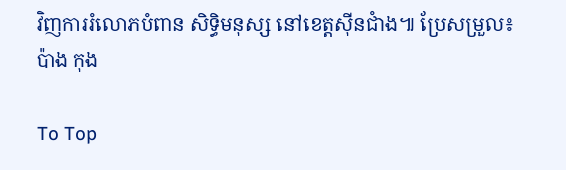វិញការរំលោភបំពាន សិទ្ធិមនុស្ស នៅខេត្តស៊ីនជាំង៕ ប្រែសម្រួល៖ប៉ាង កុង

To Top